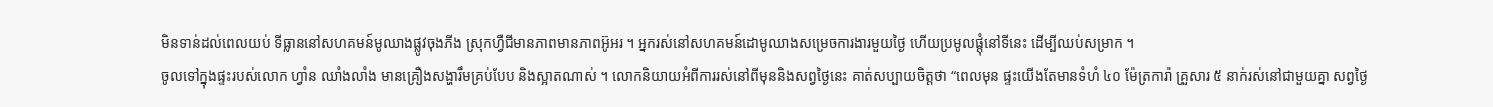មិនទាន់ដល់ពេលយប់ ទីធ្លាននៅសហគមន៍មូឈាងផ្លូវចុងភីង ស្រុកហ្វឺជីមានភាពមានភាពអ៊ូអរ ។ អ្នករស់នៅសហគមន៍ដោមូឈាងសម្រេចការងារមួយថ្ងៃ ហើយប្រមូលផ្តុំនៅទីនេះ ដើម្បីឈប់សម្រាក ។
ចូលទៅក្នុងផ្ទះរបស់លោក ហ្វាំន ឈាំងលាំង មានគ្រឿងសង្ហារឹមគ្រប់បែប និងស្អាតណាស់ ។ លោកនិយាយអំពីការរស់នៅពីមុននិងសព្វថ្ងៃនេះ គាត់សប្បាយចិត្តថា “ពេលមុន ផ្ទះយើងតែមានទំហំ ៤០ ម៉ែត្រការ៉ា គ្រួសារ ៥ នាក់រស់នៅជាមួយគ្នា សព្វថ្ងៃ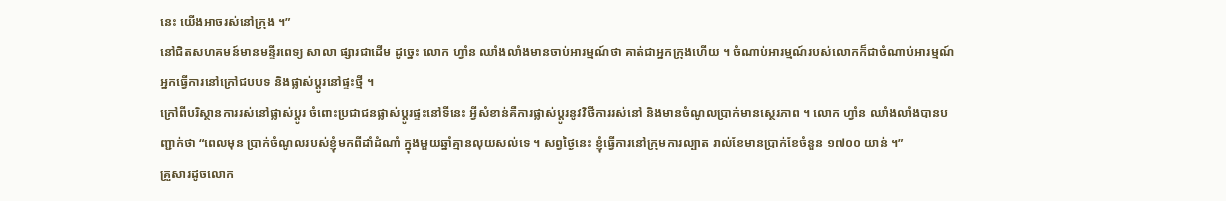នេះ យើងអាចរស់នៅក្រុង ។”
នៅជិតសហគមន៍មានមន្ទីរពេទ្យ សាលា ផ្សារជាដើម ដូច្នេះ លោក ហ្វាំន ឈាំងលាំងមានចាប់អារម្មណ៍ថា គាត់ជាអ្នកក្រុងហើយ ។ ចំណាប់អារម្មណ៍របស់លោកក៏ជាចំណាប់អារម្មណ៍អ្នកធ្វើការនៅក្រៅជបបទ និងផ្លាស់ប្តូរនៅផ្ទះថ្មី ។
ក្រៅពីបរិស្ថានការរស់នៅផ្លាស់ប្តូរ ចំពោះប្រជាជនផ្លាស់ប្តូរផ្ទះនៅទីនេះ អ្វីសំខាន់គឺការផ្លាស់ប្តូរនូវវិថីការរស់នៅ និងមានចំណូលប្រាក់មានស្ថេរភាព ។ លោក ហ្វាំន ឈាំងលាំងបានបញ្ជាក់ថា “ពេលមុន ប្រាក់ចំណូលរបស់ខ្ញុំមកពីដាំដំណាំ ក្នុងមួយឆ្នាំគ្មានលុយសល់ទេ ។ សព្វថ្ងៃនេះ ខ្ញុំធ្វើការនៅក្រុមការល្បាត រាល់ខែមានប្រាក់ខែចំនួន ១៧០០ យាន់ ។”
គ្រួសារដូចលោក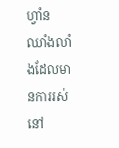ហ្វាំន ឈាំងលាំងដែលមានការរស់នៅ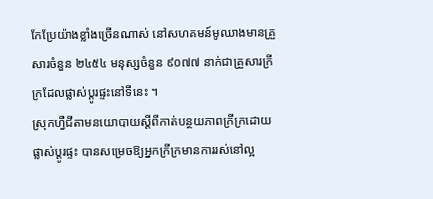កែប្រែយ៉ាងខ្លាំងច្រើនណាស់ នៅសហគមន៍មូឈាងមានគ្រួសារចំនួន ២៤៥៤ មនុស្សចំនួន ៩០៧៧ នាក់ជាគ្រួសារក្រីក្រដែលផ្លាស់ប្តូរផ្ទះនៅទីនេះ ។
ស្រុកហ្វឺជីតាមនយោបាយស្តីពីកាត់បន្ថយភាពក្រីក្រដោយផ្លាស់ប្តូរផ្ទះ បានសម្រេចឱ្យអ្នកក្រីក្រមានការរស់នៅល្អ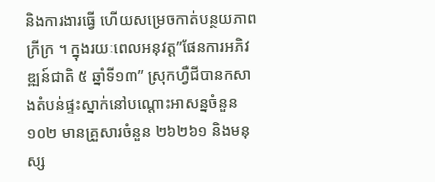និងការងារធ្វើ ហើយសម្រេចកាត់បន្ថយភាពក្រីក្រ ។ ក្នុងរយៈពេលអនុវត្ត”ផែនការអភិវឌ្ឍន៍ជាតិ ៥ ឆ្នាំទី១៣” ស្រុកហ្វឺជីបានកសាងតំបន់ផ្ទះស្នាក់នៅបណ្តោះអាសន្នចំនួន ១០២ មានគ្រួសារចំនួន ២៦២៦១ និងមនុស្ស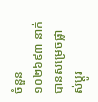ចំនួន ១០២៦៩៣ នាក់បានសម្រេចផ្លាស់ប្តូរ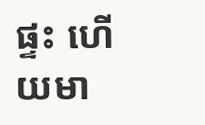ផ្ទះ ហើយមា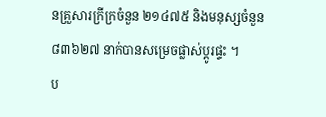នគ្រួសារក្រីក្រចំនួន ២១៤៧៥ និងមនុស្សចំនួន ៨៣៦២៧ នាក់បានសម្រេចផ្លាស់ប្តូរផ្ទះ ។
ប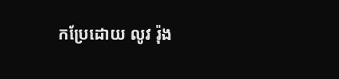កប្រែដោយ លូវ រ៉ុង